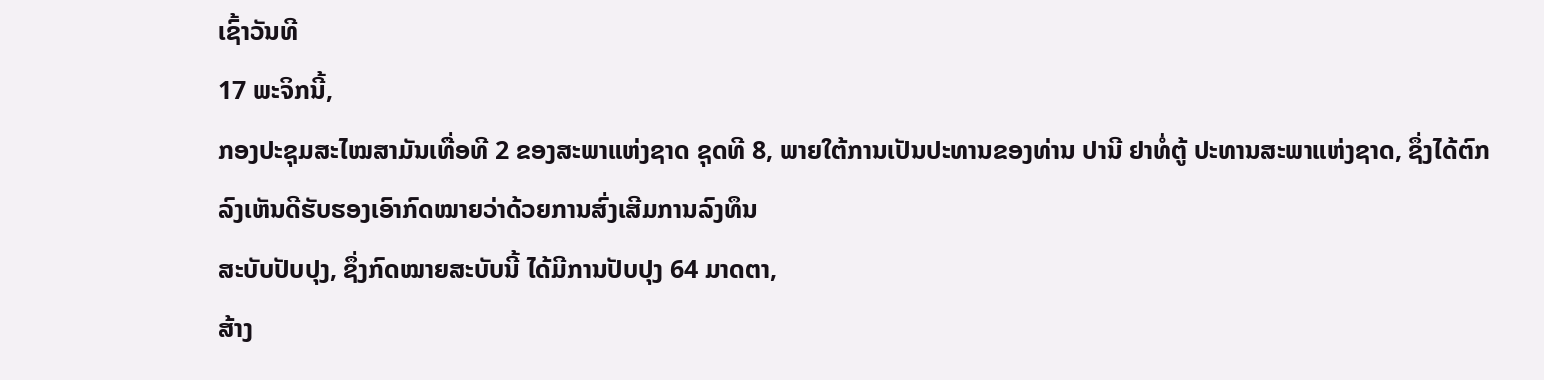ເຊົ້າວັນທີ
17 ພະຈິກນີ້,
ກອງປະຊຸມສະໄໝສາມັນເທື່ອທີ 2 ຂອງສະພາແຫ່ງຊາດ ຊຸດທີ 8, ພາຍໃຕ້ການເປັນປະທານຂອງທ່ານ ປານີ ຢາທໍ່ຕູ້ ປະທານສະພາແຫ່ງຊາດ, ຊຶ່ງໄດ້ຕົກລົງເຫັນດີຮັບຮອງເອົາກົດໝາຍວ່າດ້ວຍການສົ່ງເສີມການລົງທຶນ
ສະບັບປັບປຸງ, ຊຶ່ງກົດໝາຍສະບັບນີ້ ໄດ້ມີການປັບປຸງ 64 ມາດຕາ,
ສ້າງ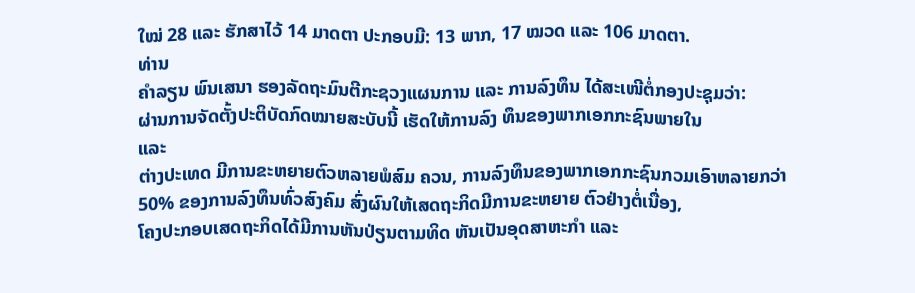ໃໝ່ 28 ແລະ ຮັກສາໄວ້ 14 ມາດຕາ ປະກອບມີ: 13 ພາກ, 17 ໝວດ ແລະ 106 ມາດຕາ.
ທ່ານ
ຄຳລຽນ ພົນເສນາ ຮອງລັດຖະມົນຕີກະຊວງແຜນການ ແລະ ການລົງທຶນ ໄດ້ສະເໜີຕໍ່ກອງປະຊຸມວ່າ:
ຜ່ານການຈັດຕັ້ງປະຕິບັດກົດໝາຍສະບັບນີ້ ເຮັດໃຫ້ການລົງ ທຶນຂອງພາກເອກກະຊົນພາຍໃນ
ແລະ
ຕ່າງປະເທດ ມີການຂະຫຍາຍຕົວຫລາຍພໍສົມ ຄວນ, ການລົງທຶນຂອງພາກເອກກະຊົນກວມເອົາຫລາຍກວ່າ
50% ຂອງການລົງທຶນທົ່ວສົງຄົມ ສົ່ງຜົນໃຫ້ເສດຖະກິດມີການຂະຫຍາຍ ຕົວຢ່າງຕໍ່ເນື່ອງ,
ໂຄງປະກອບເສດຖະກິດໄດ້ມີການຫັນປ່ຽນຕາມທິດ ຫັນເປັນອຸດສາຫະກຳ ແລະ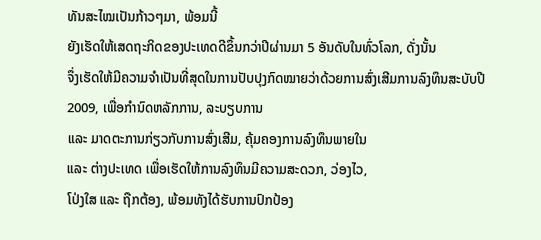ທັນສະໄໝເປັນກ້າວໆມາ, ພ້ອມນີ້
ຍັງເຮັດໃຫ້ເສດຖະກິດຂອງປະເທດດີຂຶ້ນກວ່າປີຜ່ານມາ 5 ອັນດັບໃນທົ່ວໂລກ, ດັ່ງນັ້ນ
ຈຶ່ງເຮັດໃຫ້ມີຄວາມຈຳເປັນທີ່ສຸດໃນການປັບປຸງກົດໝາຍວ່າດ້ວຍການສົ່ງເສີມການລົງທຶນສະບັບປີ
2009, ເພື່ອກຳນົດຫລັກການ, ລະບຽບການ
ແລະ ມາດຕະການກ່ຽວກັບການສົ່ງເສີມ, ຄຸ້ມຄອງການລົງທຶນພາຍໃນ
ແລະ ຕ່າງປະເທດ ເພື່ອເຮັດໃຫ້ການລົງທຶນມີຄວາມສະດວກ, ວ່ອງໄວ,
ໂປ່ງໃສ ແລະ ຖືກຕ້ອງ, ພ້ອມທັງໄດ້ຮັບການປົກປ້ອງ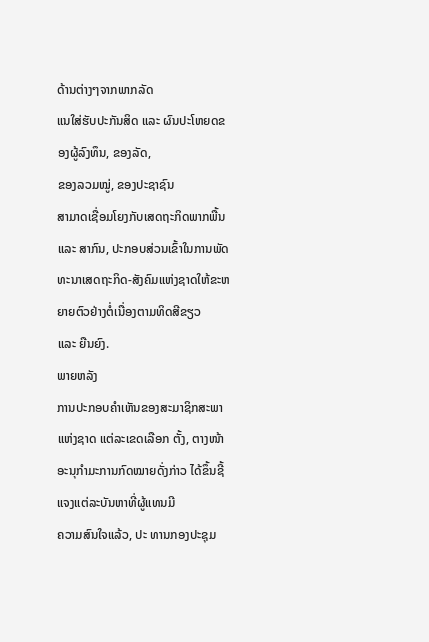ດ້ານຕ່າງໆຈາກພາກລັດ
ແນໃສ່ຮັບປະກັນສິດ ແລະ ຜົນປະໂຫຍດຂອງຜູ້ລົງທຶນ, ຂອງລັດ,
ຂອງລວມໝູ່, ຂອງປະຊາຊົນ
ສາມາດເຊື່ອມໂຍງກັບເສດຖະກິດພາກພື້ນ ແລະ ສາກົນ, ປະກອບສ່ວນເຂົ້າໃນການພັດທະນາເສດຖະກິດ-ສັງຄົມແຫ່ງຊາດໃຫ້ຂະຫຍາຍຕົວຢ່າງຕໍ່ເນື່ອງຕາມທິດສີຂຽວ
ແລະ ຍືນຍົງ.
ພາຍຫລັງ
ການປະກອບຄຳເຫັນຂອງສະມາຊິກສະພາແຫ່ງຊາດ ແຕ່ລະເຂດເລືອກ ຕັ້ງ, ຕາງໜ້າອະນຸກຳມະການກົດໝາຍດັ່ງກ່າວ ໄດ້ຂຶ້ນຊີ້ແຈງແຕ່ລະບັນຫາທີ່ຜູ້ແທນມີ
ຄວາມສົນໃຈແລ້ວ, ປະ ທານກອງປະຊຸມ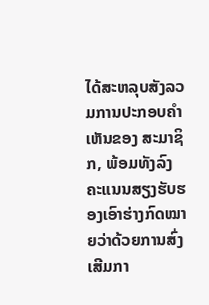ໄດ້ສະຫລຸບສັງລວມການປະກອບຄຳເຫັນຂອງ ສະມາຊິກ, ພ້ອມທັງລົງຄະແນນສຽງຮັບຮອງເອົາຮ່າງກົດໝາຍວ່າດ້ວຍການສົ່ງເສີມກາ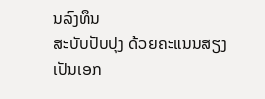ນລົງທຶນ
ສະບັບປັບປຸງ ດ້ວຍຄະແນນສຽງເປັນເອກ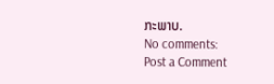ກະພາບ.
No comments:
Post a Comment